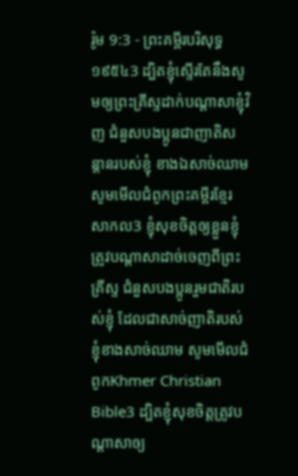រ៉ូម 9:3 - ព្រះគម្ពីរបរិសុទ្ធ ១៩៥៤3 ដ្បិតខ្ញុំស្ទើរតែនឹងសូមឲ្យព្រះគ្រីស្ទដាក់បណ្តាសាខ្ញុំវិញ ជំនួសបងប្អូនជាញាតិសន្តានរបស់ខ្ញុំ ខាងឯសាច់ឈាម សូមមើលជំពូកព្រះគម្ពីរខ្មែរសាកល3 ខ្ញុំសុខចិត្តឲ្យខ្លួនខ្ញុំត្រូវបណ្ដាសាដាច់ចេញពីព្រះគ្រីស្ទ ជំនួសបងប្អូនរួមជាតិរបស់ខ្ញុំ ដែលជាសាច់ញាតិរបស់ខ្ញុំខាងសាច់ឈាម សូមមើលជំពូកKhmer Christian Bible3 ដ្បិតខ្ញុំសុខចិត្ដត្រូវបណ្ដាសាឲ្យ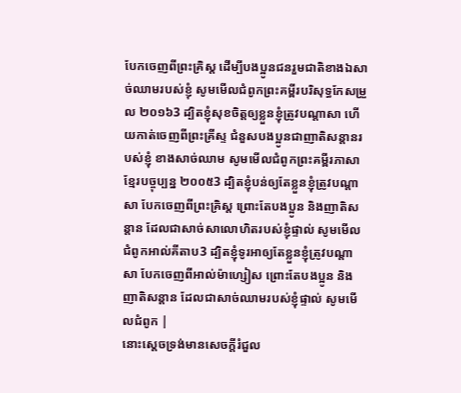បែកចេញពីព្រះគ្រិស្ដ ដើម្បីបងប្អូនជនរួមជាតិខាងឯសាច់ឈាមរបស់ខ្ញុំ សូមមើលជំពូកព្រះគម្ពីរបរិសុទ្ធកែសម្រួល ២០១៦3 ដ្បិតខ្ញុំសុខចិត្តឲ្យខ្លួនខ្ញុំត្រូវបណ្តាសា ហើយកាត់ចេញពីព្រះគ្រីស្ទ ជំនួសបងប្អូនជាញាតិសន្តានរបស់ខ្ញុំ ខាងសាច់ឈាម សូមមើលជំពូកព្រះគម្ពីរភាសាខ្មែរបច្ចុប្បន្ន ២០០៥3 ដ្បិតខ្ញុំបន់ឲ្យតែខ្លួនខ្ញុំត្រូវបណ្ដាសា បែកចេញពីព្រះគ្រិស្ត ព្រោះតែបងប្អូន និងញាតិសន្ដាន ដែលជាសាច់សាលោហិតរបស់ខ្ញុំផ្ទាល់ សូមមើលជំពូកអាល់គីតាប3 ដ្បិតខ្ញុំទូរអាឲ្យតែខ្លួនខ្ញុំត្រូវបណ្ដាសា បែកចេញពីអាល់ម៉ាហ្សៀស ព្រោះតែបងប្អូន និងញាតិសន្ដាន ដែលជាសាច់ឈាមរបស់ខ្ញុំផ្ទាល់ សូមមើលជំពូក |
នោះស្តេចទ្រង់មានសេចក្ដីរំជួល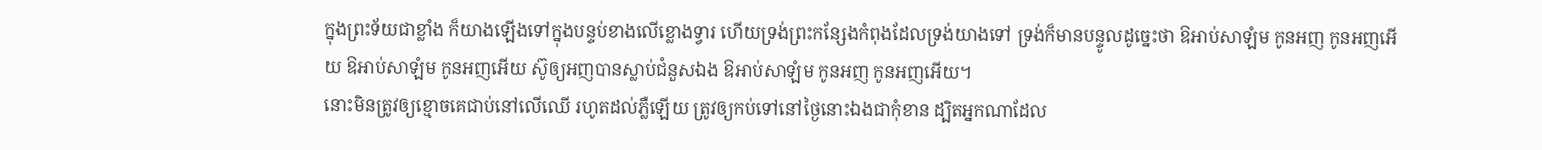ក្នុងព្រះទ័យជាខ្លាំង ក៏យាងឡើងទៅក្នុងបន្ទប់ខាងលើខ្លោងទ្វារ ហើយទ្រង់ព្រះកន្សែងកំពុងដែលទ្រង់យាងទៅ ទ្រង់ក៏មានបន្ទូលដូច្នេះថា ឱអាប់សាឡំម កូនអញ កូនអញអើយ ឱអាប់សាឡំម កូនអញអើយ ស៊ូឲ្យអញបានស្លាប់ជំនួសឯង ឱអាប់សាឡំម កូនអញ កូនអញអើយ។
នោះមិនត្រូវឲ្យខ្មោចគេជាប់នៅលើឈើ រហូតដល់ភ្លឺឡើយ ត្រូវឲ្យកប់ទៅនៅថ្ងៃនោះឯងជាកុំខាន ដ្បិតអ្នកណាដែល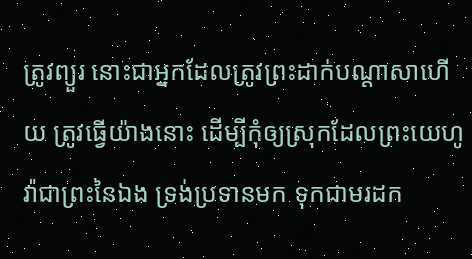ត្រូវព្យួរ នោះជាអ្នកដែលត្រូវព្រះដាក់បណ្តាសាហើយ ត្រូវធ្វើយ៉ាងនោះ ដើម្បីកុំឲ្យស្រុកដែលព្រះយេហូវ៉ាជាព្រះនៃឯង ទ្រង់ប្រទានមក ទុកជាមរដក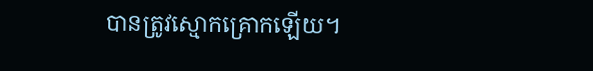បានត្រូវស្មោកគ្រោកឡើយ។